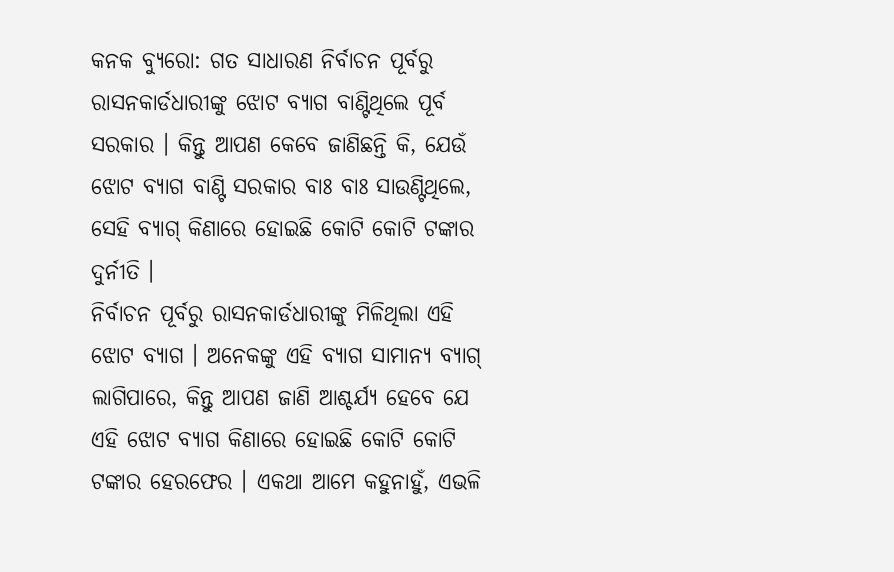କନକ ବ୍ୟୁରୋ: ଗତ ସାଧାରଣ ନିର୍ବାଚନ ପୂର୍ବରୁ ରାସନକାର୍ଡଧାରୀଙ୍କୁ ଝୋଟ ବ୍ୟାଗ ବାଣ୍ଟିଥିଲେ ପୂର୍ବ ସରକାର । କିନ୍ତୁ ଆପଣ କେବେ ଜାଣିଛନ୍ତି କି, ଯେଉଁ ଝୋଟ ବ୍ୟାଗ ବାଣ୍ଟି ସରକାର ବାଃ ବାଃ ସାଉଣ୍ଟିଥିଲେ, ସେହି ବ୍ୟାଗ୍ କିଣାରେ ହୋଇଛି କୋଟି କୋଟି ଟଙ୍କାର ଦୁର୍ନୀତି ।
ନିର୍ବାଚନ ପୂର୍ବରୁ ରାସନକାର୍ଡଧାରୀଙ୍କୁ ମିଳିଥିଲା ଏହି ଝୋଟ ବ୍ୟାଗ । ଅନେକଙ୍କୁ ଏହି ବ୍ୟାଗ ସାମାନ୍ୟ ବ୍ୟାଗ୍ ଲାଗିପାରେ, କିନ୍ତୁ ଆପଣ ଜାଣି ଆଶ୍ଚର୍ଯ୍ୟ ହେବେ ଯେ ଏହି ଝୋଟ ବ୍ୟାଗ କିଣାରେ ହୋଇଛି କୋଟି କୋଟି ଟଙ୍କାର ହେରଫେର । ଏକଥା ଆମେ କହୁନାହୁଁ, ଏଭଳି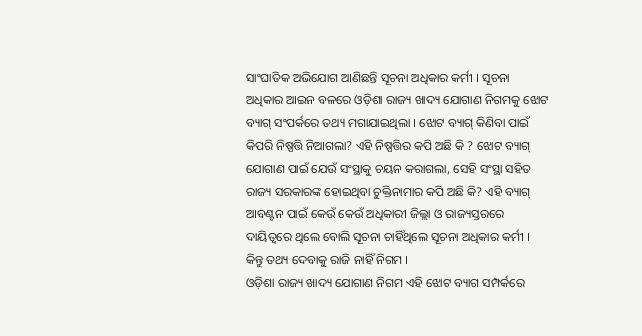ସାଂଘାତିକ ଅଭିଯୋଗ ଆଣିଛନ୍ତି ସୂଚନା ଅଧିକାର କର୍ମୀ । ସୂଚନା ଅଧିକାର ଆଇନ ବଳରେ ଓଡ଼ିଶା ରାଜ୍ୟ ଖାଦ୍ୟ ଯୋଗାଣ ନିଗମକୁ ଝୋଟ ବ୍ୟାଗ୍ ସଂପର୍କରେ ତଥ୍ୟ ମଗାଯାଇଥିଲା । ଝୋଟ ବ୍ୟାଗ୍ କିଣିବା ପାଇଁ କିପରି ନିଷ୍ପତ୍ତି ନିଆଗଲା? ଏହି ନିଷ୍ପତ୍ତିର କପି ଅଛି କି ? ଝୋଟ ବ୍ୟାଗ୍ ଯୋଗାଣ ପାଇଁ ଯେଉଁ ସଂସ୍ଥାକୁ ଚୟନ କରାଗଲା, ସେହି ସଂସ୍ଥା ସହିତ ରାଜ୍ୟ ସରକାରଙ୍କ ହୋଇଥିବା ଚୁକ୍ତିନାମାର କପି ଅଛି କି? ଏହି ବ୍ୟାଗ୍ ଆବଣ୍ଟନ ପାଇଁ କେଉଁ କେଉଁ ଅଧିକାରୀ ଜିଲ୍ଲା ଓ ରାଜ୍ୟସ୍ତରରେ ଦାୟିତ୍ୱରେ ଥିଲେ ବୋଲି ସୂଚନା ଚାହିଁଥିଲେ ସୂଚନା ଅଧିକାର କର୍ମୀ । କିନ୍ତୁ ତଥ୍ୟ ଦେବାକୁ ରାଜି ନାହିଁ ନିଗମ ।
ଓଡ଼ିଶା ରାଜ୍ୟ ଖାଦ୍ୟ ଯୋଗାଣ ନିଗମ ଏହି ଝୋଟ ବ୍ୟାଗ ସମ୍ପର୍କରେ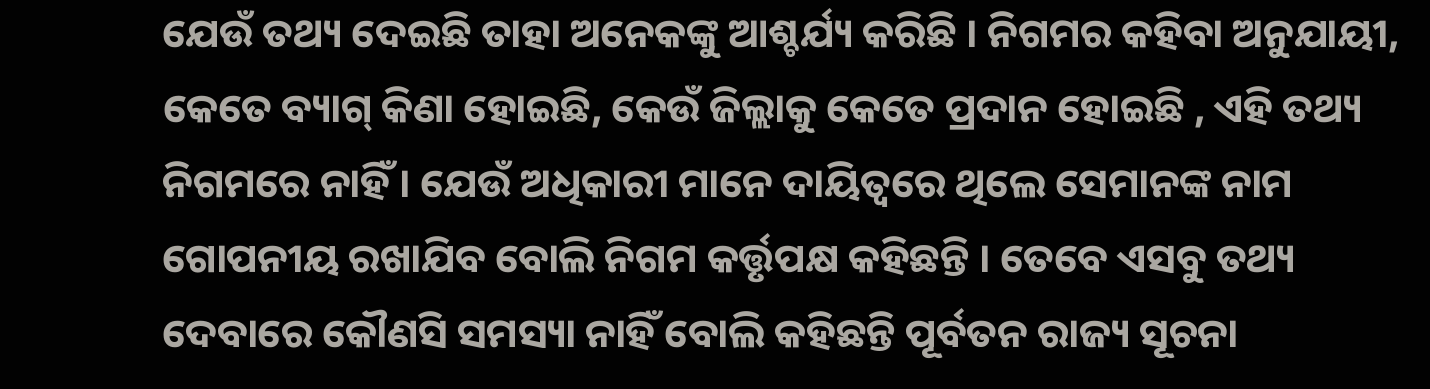ଯେଉଁ ତଥ୍ୟ ଦେଇଛି ତାହା ଅନେକଙ୍କୁ ଆଶ୍ଚର୍ଯ୍ୟ କରିଛି । ନିଗମର କହିବା ଅନୁଯାୟୀ, କେତେ ବ୍ୟାଗ୍ କିଣା ହୋଇଛି, କେଉଁ ଜିଲ୍ଲାକୁ କେତେ ପ୍ରଦାନ ହୋଇଛି , ଏହି ତଥ୍ୟ ନିଗମରେ ନାହିଁ । ଯେଉଁ ଅଧିକାରୀ ମାନେ ଦାୟିତ୍ୱରେ ଥିଲେ ସେମାନଙ୍କ ନାମ ଗୋପନୀୟ ରଖାଯିବ ବୋଲି ନିଗମ କର୍ତ୍ତୃପକ୍ଷ କହିଛନ୍ତି । ତେବେ ଏସବୁ ତଥ୍ୟ ଦେବାରେ କୌଣସି ସମସ୍ୟା ନାହିଁ ବୋଲି କହିଛନ୍ତି ପୂର୍ବତନ ରାଜ୍ୟ ସୂଚନା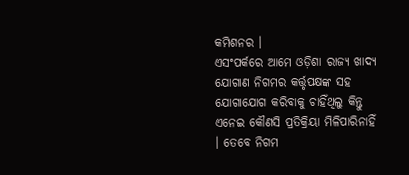କମିଶନର ।
ଏସଂପର୍କରେ ଆମେ ଓଡ଼ିଶା ରାଜ୍ୟ ଖାଦ୍ୟ ଯୋଗାଣ ନିଗମର କର୍ତ୍ତୃପକ୍ଷଙ୍କ ସହ ଯୋଗାଯୋଗ କରିବାକୁ ଚାହିଁଥିଲୁ କିନ୍ତୁ ଏନେଇ କୌଣସି ପ୍ରତିକ୍ରିୟା ମିଳିପାରିନାହିଁ । ତେବେ ନିଗମ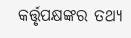କର୍ତ୍ତୃପକ୍ଷଙ୍କର ତଥ୍ୟ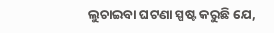ଲୁଚାଇବା ଘଟଣା ସ୍ପଷ୍ଟ କରୁଛି ଯେ,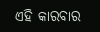ଏହି କାରବାର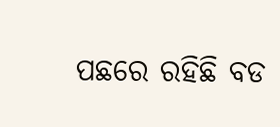ପଛରେ ରହିଛି ବଡ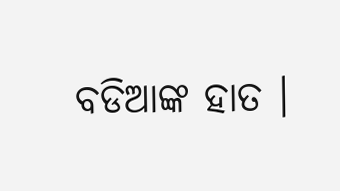ବଡିଆଙ୍କ ହାତ ।